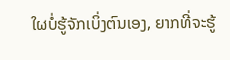ໃຜບໍ່ຮູ້ຈັກເບິ່ງຕົນເອງ, ຍາກທີ່ຈະຮູ້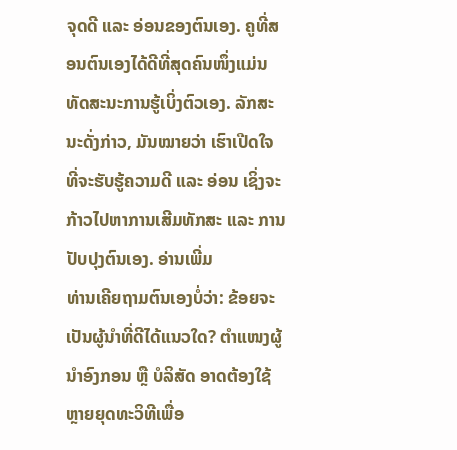ຈຸດດີ ແລະ ອ່ອນຂອງຕົນເອງ. ຄູທີ່ສອນຕົນເອງໄດ້ດີທີ່ສຸດຄົນໜຶ່ງແມ່ນ ທັດສະນະການຮູ້ເບິ່ງຕົວເອງ. ລັກສະນະດັ່ງກ່າວ, ມັນໝາຍວ່າ ເຮົາເປີດໃຈທີ່ຈະຮັບຮູ້ຄວາມດີ ແລະ ອ່ອນ ເຊິ່ງຈະກ້າວໄປຫາການເສີມທັກສະ ແລະ ການປັບປຸງຕົນເອງ. ອ່ານເພີ່ມ
ທ່ານເຄີຍຖາມຕົນເອງບໍ່ວ່າ: ຂ້ອຍຈະເປັນຜູ້ນໍາທີ່ດີໄດ້ແນວໃດ? ຕໍາແໜງຜູ້ນຳອົງກອນ ຫຼື ບໍລິສັດ ອາດຕ້ອງໃຊ້ຫຼາຍຍຸດທະວິທີເພື່ອ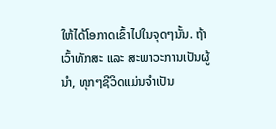ໃຫ້ໄດ້ໂອກາດເຂົ້າໄປໃນຈຸດໆນັ້ນ. ຖ້າເວົ້າທັກສະ ແລະ ສະພາວະການເປັນຜູ້ນຳ, ທຸກໆຊີວິດແມ່ນຈຳເປັນ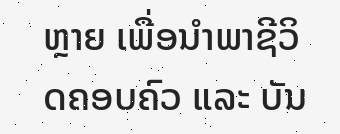ຫຼາຍ ເພື່ອນຳພາຊີວິດຄອບຄົວ ແລະ ບັນ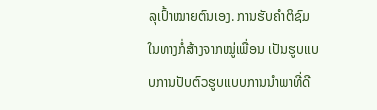ລຸເປົ້າໝາຍຕົນເອງ. ການຮັບຄຳຕິຊົມໃນທາງກໍ່ສ້າງຈາກໝູ່ເພື່ອນ ເປັນຮູບແບບການປັບຕົວຮູບແບບການນຳພາທີ່ດີ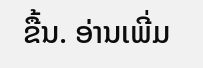ຂື້ນ. ອ່ານເພີ່ມ